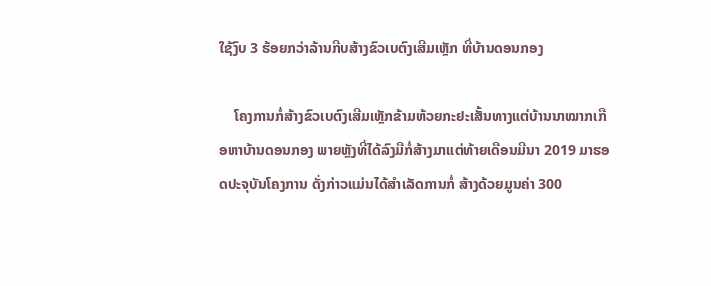ໃຊ້ງົບ 3 ຮ້ອຍກວ່າລ້ານກີບສ້າງຂົວເບຕົງເສີມເຫຼັກ ທີ່ບ້ານດອນກອງ

    ໂຄງການກໍ່ສ້າງຂົວເບຕົງເສີມເຫຼັກຂ້າມຫ້ວຍກະຢະເສັ້ນທາງແຕ່ບ້ານນາໝາກເກືອຫາບ້ານດອນກອງ ພາຍຫຼັງທີ່ໄດ້ລົງມືກໍ່ສ້າງມາແຕ່ທ້າຍເດືອນມີນາ 2019 ມາຮອດປະຈຸບັນໂຄງການ ດັ່ງກ່າວແມ່ນໄດ້ສຳເລັດການກໍ່ ສ້າງດ້ວຍມູນຄ່າ 300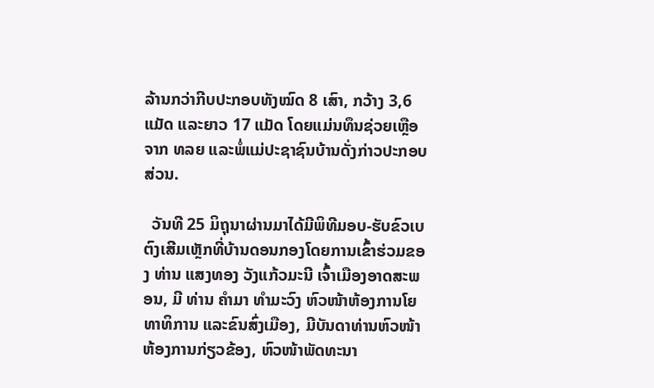ລ້ານກວ່າກີບປະກອບທັງໝົດ 8 ເສົາ, ກວ້າງ 3,6ແມັດ ແລະຍາວ 17 ແມັດ ໂດຍແມ່ນທຶນຊ່ວຍເຫຼືອຈາກ ທລຍ ແລະພໍ່ແມ່ປະຊາຊົນບ້ານດັ່ງກ່າວປະກອບສ່ວນ.

  ວັນທີ 25 ມິຖຸນາຜ່ານມາໄດ້ມີພິທີມອບ-ຮັບຂົວເບຕົງເສີມເຫຼັກທີ່ບ້ານດອນກອງໂດຍການເຂົ້າຮ່ວມຂອງ ທ່ານ ແສງທອງ ວັງແກ້ວມະນີ ເຈົ້າເມືອງອາດສະພອນ, ມີ ທ່ານ ຄຳມາ ທຳມະວົງ ຫົວໜ້າຫ້ອງການໂຍທາທິການ ແລະຂົນສົ່ງເມືອງ, ມີບັນດາທ່ານຫົວໜ້າຫ້ອງການກ່ຽວຂ້ອງ, ຫົວໜ້າພັດທະນາ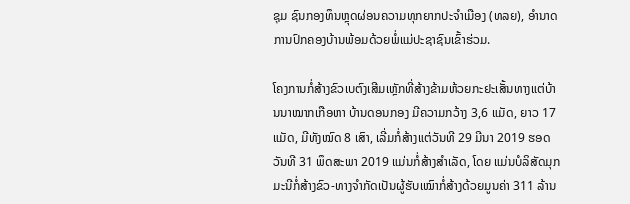ຊຸມ ຊົນກອງທຶນຫຼຸດຜ່ອນຄວາມທຸກຍາກປະຈຳເມືອງ (ທລຍ), ອຳນາດການປົກຄອງບ້ານພ້ອມດ້ວຍພໍ່ແມ່ປະຊາຊົນເຂົ້າຮ່ວມ.

ໂຄງການກໍ່ສ້າງຂົວເບຕົງເສີມເຫຼັກທີ່ສ້າງຂ້າມຫ້ວຍກະຢະເສັ້ນທາງແຕ່ບ້ານນາໝາກເກືອຫາ ບ້ານດອນກອງ ມີຄວາມກວ້າງ 3,6 ແມັດ, ຍາວ 17 ແມັດ, ມີທັງໝົດ 8 ເສົາ, ເລີ່ມກໍ່ສ້າງແຕ່ວັນທີ 29 ມີນາ 2019 ຮອດວັນທີ 31 ພຶດສະພາ 2019 ແມ່ນກໍ່ສ້າງສຳເລັດ, ໂດຍ ແມ່ນບໍລິສັດມຸກມະນີກໍ່ສ້າງຂົວ-ທາງຈຳກັດເປັນຜູ້ຮັບເໝົາກໍ່ສ້າງດ້ວຍມູນຄ່າ 311 ລ້ານ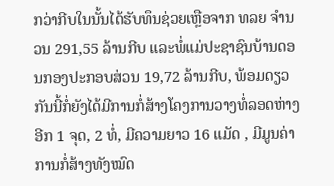ກວ່າກີບໃນນັ້ນໄດ້ຮັບທຶນຊ່ວຍເຫຼືອຈາກ ທລຍ ຈຳນວນ 291,55 ລ້ານກີບ ແລະພໍ່ແມ່ປະຊາຊົນບ້ານດອນກອງປະກອບສ່ວນ 19,72 ລ້ານກີບ, ພ້ອມດຽວກັນນີ້ກໍ່ຍັງໄດ້ມີການກໍ່ສ້າງໂຄງການວາງທໍ່ລອດຫ່າງອີກ 1 ຈຸດ, 2 ທໍ່, ມີຄວາມຍາວ 16 ແມັດ , ມີມູນຄ່າການກໍ່ສ້າງທັງໝົດ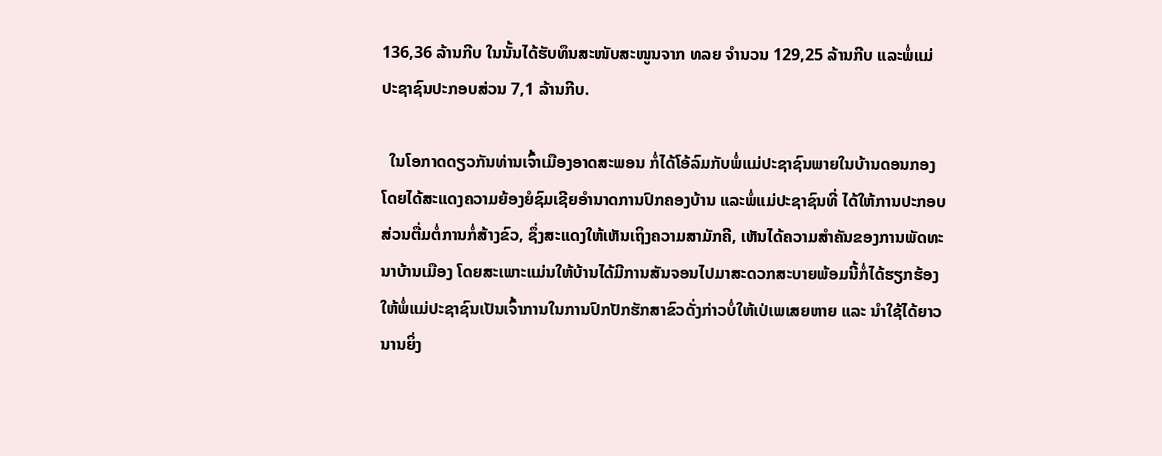136,36 ລ້ານກີບ ໃນນັ້ນໄດ້ຮັບທຶນສະໜັບສະໜູນຈາກ ທລຍ ຈຳນວນ 129,25 ລ້ານກີບ ແລະພໍ່ແມ່ປະຊາຊົນປະກອບສ່ວນ 7,1 ລ້ານກີບ.

  ໃນໂອກາດດຽວກັນທ່ານເຈົ້າເມືອງອາດສະພອນ ກໍ່ໄດ້ໂອ້ລົມກັບພໍ່ແມ່ປະຊາຊົນພາຍໃນບ້ານດອນກອງ ໂດຍໄດ້ສະແດງຄວາມຍ້ອງຍໍຊົມເຊີຍອຳນາດການປົກຄອງບ້ານ ແລະພໍ່ແມ່ປະຊາຊົນທີ່ ໄດ້ໃຫ້ການປະກອບສ່ວນຕື່ມຕໍ່ການກໍ່ສ້າງຂົວ, ຊຶ່ງສະແດງໃຫ້ເຫັນເຖິງຄວາມສາມັກຄີ, ເຫັນໄດ້ຄວາມສຳຄັນຂອງການພັດທະນາບ້ານເມືອງ ໂດຍສະເພາະແມ່ນໃຫ້ບ້ານໄດ້ມີການສັນຈອນໄປມາສະດວກສະບາຍພ້ອມນີ້ກໍ່ໄດ້ຮຽກຮ້ອງໃຫ້ພໍ່ແມ່ປະຊາຊົນເປັນເຈົ້າການໃນການປົກປັກຮັກສາຂົວດັ່ງກ່າວບໍ່ໃຫ້ເປ່ເພເສຍຫາຍ ແລະ ນຳໃຊ້ໄດ້ຍາວນານຍິ່ງ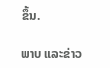ຂຶ້ນ.

ພາບ ແລະຂ່າວ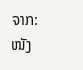ຈາກ: ໜັງ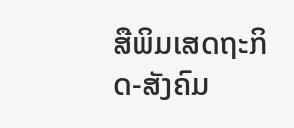ສືພິມເສດຖະກິດ-ສັງຄົມ